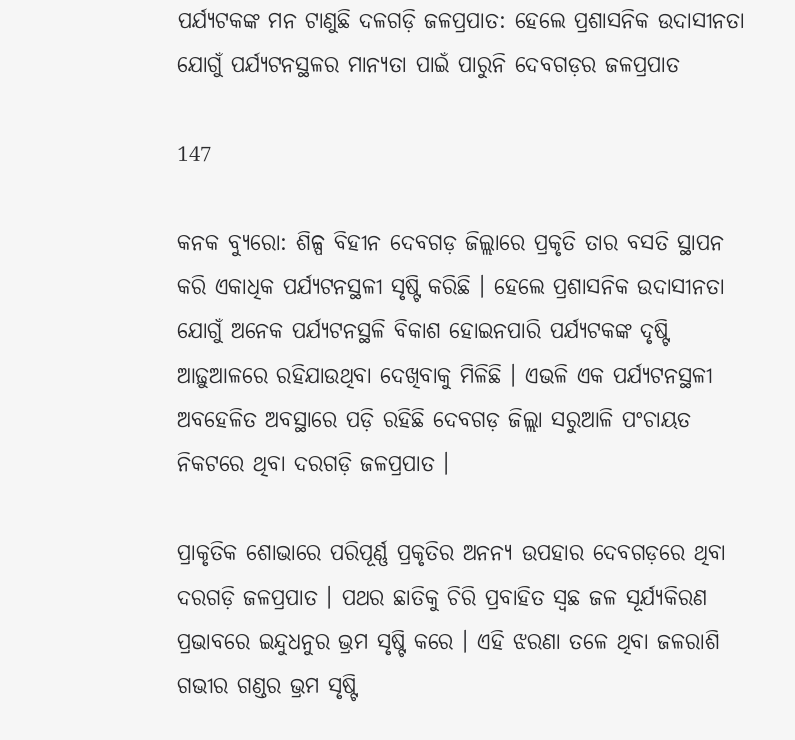ପର୍ଯ୍ୟଟକଙ୍କ ମନ ଟାଣୁଛି ଦଳଗଡ଼ି ଜଳପ୍ରପାତ: ହେଲେ ପ୍ରଶାସନିକ ଉଦାସୀନତା ଯୋଗୁଁ ପର୍ଯ୍ୟଟନସ୍ଥଳର ମାନ୍ୟତା ପାଇଁ ପାରୁନି ଦେବଗଡ଼ର ଜଳପ୍ରପାତ

147

କନକ ବ୍ୟୁରୋ: ଶିଳ୍ପ ବିହୀନ ଦେବଗଡ଼ ଜିଲ୍ଲାରେ ପ୍ରକୃତି ତାର ବସତି ସ୍ଥାପନ କରି ଏକାଧିକ ପର୍ଯ୍ୟଟନସ୍ଥଳୀ ସୃଷ୍ଟି କରିଛି । ହେଲେ ପ୍ରଶାସନିକ ଉଦାସୀନତା ଯୋଗୁଁ ଅନେକ ପର୍ଯ୍ୟଟନସ୍ଥଳି ବିକାଶ ହୋଇନପାରି ପର୍ଯ୍ୟଟକଙ୍କ ଦୃଷ୍ଟି ଆଢ଼ୁଆଳରେ ରହିଯାଉଥିବା ଦେଖିବାକୁ ମିଳିଛି । ଏଭଳି ଏକ ପର୍ଯ୍ୟଟନସ୍ଥଳୀ ଅବହେଳିତ ଅବସ୍ଥାରେ ପଡ଼ି ରହିଛି ଦେବଗଡ଼ ଜିଲ୍ଲା ସରୁଆଳି ପଂଚାୟତ ନିକଟରେ ଥିବା ଦରଗଡ଼ି ଜଳପ୍ରପାତ ।

ପ୍ରାକୃତିକ ଶୋଭାରେ ପରିପୂର୍ଣ୍ଣ ପ୍ରକୃତିର ଅନନ୍ୟ ଉପହାର ଦେବଗଡ଼ରେ ଥିବା ଦରଗଡ଼ି ଜଳପ୍ରପାତ । ପଥର ଛାତିକୁ ଚିରି ପ୍ରବାହିତ ସ୍ୱଛ ଜଳ ସୂର୍ଯ୍ୟକିରଣ ପ୍ରଭାବରେ ଇନ୍ଦୁଧନୁର ଭ୍ରମ ସୃଷ୍ଟି କରେ । ଏହି ଝରଣା ତଳେ ଥିବା ଜଳରାଶି ଗଭୀର ଗଣ୍ଡର ଭ୍ରମ ସୃଷ୍ଟି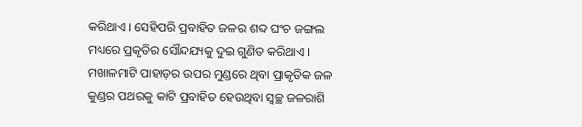କରିଥାଏ । ସେହିପରି ପ୍ରବାହିତ ଜଳର ଶବ୍ଦ ଘଂଚ ଜଙ୍ଗଲ ମଧ୍ୟରେ ପ୍ରକୃତିର ସୌନ୍ଦଯ୍ୟକୁ ଦୁଇ ଗୁଣିତ କରିଥାଏ । ମଖାଳମାଟି ପାହାଡ଼ର ଉପର ମୁଣ୍ଡରେ ଥିବା ପ୍ରାକୃତିକ ଜଳ କୁଣ୍ଡର ପଥରକୁ କାଟି ପ୍ରବାହିତ ହେଉଥିବା ସ୍ୱଚ୍ଛ ଜଳରାଶି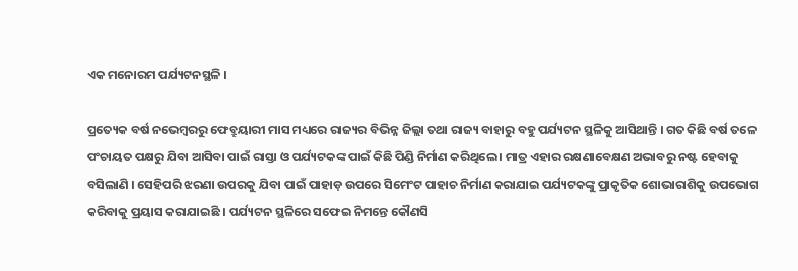ଏକ ମନୋରମ ପର୍ଯ୍ୟଟନସ୍ଥଳି ।

ପ୍ରତ୍ୟେକ ବର୍ଷ ନଭେମ୍ବରରୁ ଫେବ୍ରୁୟାରୀ ମାସ ମଧ୍ୟରେ ରାଜ୍ୟର ବିଭିନ୍ନ ଜିଲ୍ଲା ତଥା ରାଜ୍ୟ ବାହାରୁ ବହୁ ପର୍ଯ୍ୟଟନ ସ୍ଥଳିକୁ ଆସିଥାନ୍ତି । ଗତ କିଛି ବର୍ଷ ତଳେ ପଂଚାୟତ ପକ୍ଷରୁ ଯିବା ଆସିବା ପାଇଁ ରାସ୍ତା ଓ ପର୍ଯ୍ୟଟକଙ୍କ ପାଇଁ କିଛି ପିଣ୍ଡି ନିର୍ମାଣ କରିଥିଲେ । ମାତ୍ର ଏହାର ରକ୍ଷଣାବେକ୍ଷଣ ଅଭାବରୁ ନଷ୍ଟ ହେବାକୁ ବସିଲାଣି । ସେହିପରି ଝରଣା ଉପରକୁ ଯିବା ପାଇଁ ପାହାଡ଼ ଉପରେ ସିମେଂଟ ପାହାଚ ନିର୍ମାଣ କରାଯାଇ ପର୍ଯ୍ୟଟକଙ୍କୁ ପ୍ରାକୃତିକ ଶୋଭାରାଶିକୁ ଉପଭୋଗ କରିବାକୁ ପ୍ରୟାସ କରାଯାଇଛି । ପର୍ଯ୍ୟଟନ ସ୍ଥଳିରେ ସଫେଇ ନିମନ୍ତେ କୌଣସି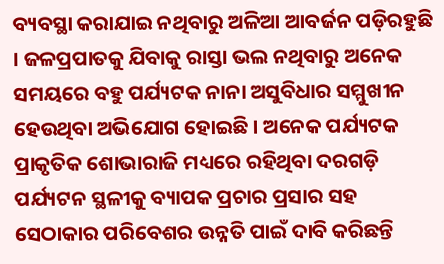ବ୍ୟବସ୍ଥା କରାଯାଇ ନଥିବାରୁ ଅଳିଆ ଆବର୍ଜନ ପଡ଼ିରହୁଛି । ଜଳପ୍ରପାତକୁ ଯିବାକୁ ରାସ୍ତା ଭଲ ନଥିବାରୁ ଅନେକ ସମୟରେ ବହୁ ପର୍ଯ୍ୟଟକ ନାନା ଅସୁବିଧାର ସମ୍ମୁଖୀନ ହେଉଥିବା ଅଭିଯୋଗ ହୋଇଛି । ଅନେକ ପର୍ଯ୍ୟଟକ ପ୍ରାକୃତିକ ଶୋଭାରାଜି ମଧ୍ୟରେ ରହିଥିବା ଦରଗଡ଼ି ପର୍ଯ୍ୟଟନ ସ୍ଥଳୀକୁ ବ୍ୟାପକ ପ୍ରଚାର ପ୍ରସାର ସହ ସେଠାକାର ପରିବେଶର ଉନ୍ନତି ପାଇଁ ଦାବି କରିଛନ୍ତି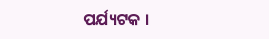ପର୍ଯ୍ୟଟକ ।